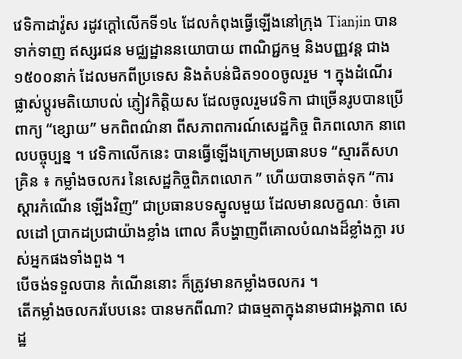វេទិកាដាវ៉ូស រដូវក្តៅលើកទី១៤ ដែលកំពុងធ្វើឡើងនៅក្រុង Tianjin បានទាក់ទាញ ឥស្សរជន មជ្ឈដ្ឋាននយោបាយ ពាណិជ្ជកម្ម និងបញ្ញវន្ត ជាង១៥០០នាក់ ដែលមកពីប្រទេស និងតំបន់ជិត១០០ចូលរួម ។ ក្នុងដំណើរផ្លាស់ប្តូរមតិយោបល់ ភ្ញៀវកិត្តិយស ដែលចូលរួមវេទិកា ជាច្រើនរូបបានប្រើពាក្យ “ខ្សោយ” មកពិពណ៌នា ពីសភាពការណ៍សេដ្ឋកិច្ច ពិភពលោក នាពេលបច្ចុប្បន្ន ។ វេទិកាលើកនេះ បានធ្វើឡើងក្រោមប្រធានបទ “ស្មារតីសហគ្រិន ៖ កម្លាំងចលករ នៃសេដ្ឋកិច្ចពិភពលោក ” ហើយបានចាត់ទុក “ការស្តារកំណើន ឡើងវិញ” ជាប្រធានបទស្នូលមួយ ដែលមានលក្ខណៈ ចំគោលដៅ ប្រាកដប្រជាយ៉ាងខ្លាំង ពោល គឺបង្ហាញពីគោលបំណងដ៏ខ្លាំងក្លា របស់អ្នកផងទាំងពួង ។
បើចង់ទទួលបាន កំណើននោះ ក៏ត្រូវមានកម្លាំងចលករ ។
តើកម្លាំងចលករបែបនេះ បានមកពីណា? ជាធម្មតាក្នុងនាមជាអង្គភាព សេដ្ឋ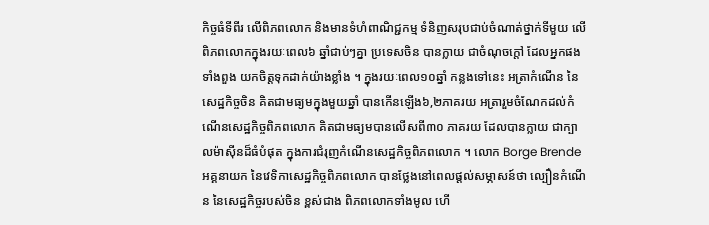កិច្ចធំទីពីរ លើពិភពលោក និងមានទំហំពាណិជ្ជកម្ម ទំនិញសរុបជាប់ចំណាត់ថ្នាក់ទីមួយ លើពិភពលោកក្នុងរយៈពេល៦ ឆ្នាំជាប់ៗគ្នា ប្រទេសចិន បានក្លាយ ជាចំណុចក្តៅ ដែលអ្នកផងទាំងពួង យកចិត្តទុកដាក់យ៉ាងខ្លាំង ។ ក្នុងរយៈពេល១០ឆ្នាំ កន្លងទៅនេះ អត្រាកំណើន នៃសេដ្ឋកិច្ចចិន គិតជាមធ្យមក្នុងមួយឆ្នាំ បានកើនឡើង៦,២ភាគរយ អត្រារួមចំណែកដល់កំណើនសេដ្ឋកិច្ចពិភពលោក គិតជាមធ្យមបានលើសពី៣០ ភាគរយ ដែលបានក្លាយ ជាក្បាលម៉ាស៊ីនដ៏ធំបំផុត ក្នុងការជំរុញកំណើនសេដ្ឋកិច្ចពិភពលោក ។ លោក Borge Brende អគ្គនាយក នៃវេទិកាសេដ្ឋកិច្ចពិភពលោក បានថ្លែងនៅពេលផ្តល់សម្ភាសន៍ថា ល្បឿនកំណើន នៃសេដ្ឋកិច្ចរបស់ចិន ខ្ពស់ជាង ពិភពលោកទាំងមូល ហើ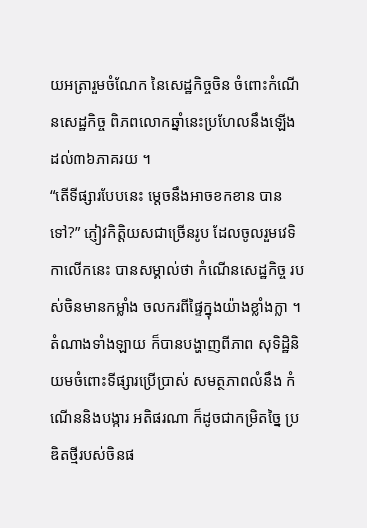យអត្រារួមចំណែក នៃសេដ្ឋកិច្ចចិន ចំពោះកំណើនសេដ្ឋកិច្ច ពិភពលោកឆ្នាំនេះប្រហែលនឹងឡើង ដល់៣៦ភាគរយ ។
“តើទីផ្សារបែបនេះ ម្ដេចនឹងអាចខកខាន បានទៅ?” ភ្ញៀវកិត្តិយសជាច្រើនរូប ដែលចូលរួមវេទិកាលើកនេះ បានសម្គាល់ថា កំណើនសេដ្ឋកិច្ច របស់ចិនមានកម្លាំង ចលករពីផ្ទៃក្នុងយ៉ាងខ្លាំងក្លា ។ តំណាងទាំងឡាយ ក៏បានបង្ហាញពីភាព សុទិដ្ឋិនិយមចំពោះទីផ្សារប្រើប្រាស់ សមត្ថភាពលំនឹង កំណើននិងបង្ការ អតិផរណា ក៏ដូចជាកម្រិតច្នៃ ប្រឌិតថ្មីរបស់ចិនផ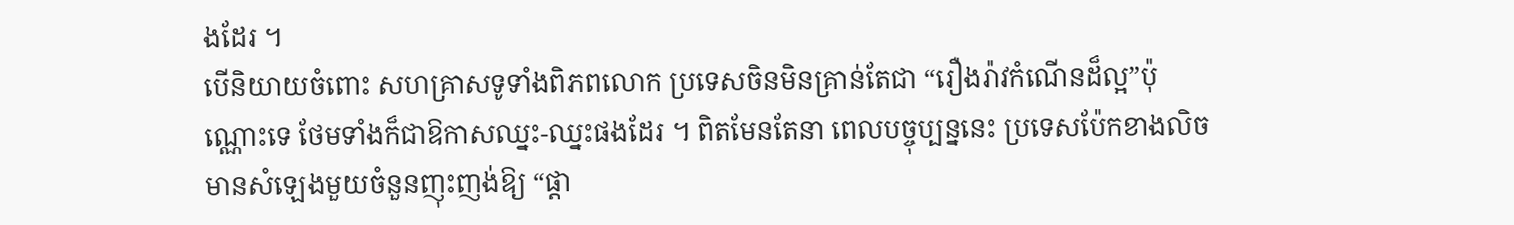ងដែរ ។
បើនិយាយចំពោះ សហគ្រាសទូទាំងពិភពលោក ប្រទេសចិនមិនគ្រាន់តែជា “រឿងរ៉ាវកំណើនដ៏ល្អ”ប៉ុណ្ណោះទេ ថែមទាំងក៏ជាឱកាសឈ្នះ-ឈ្នះផងដែរ ។ ពិតមែនតែនា ពេលបច្ចុប្បន្ននេះ ប្រទេសប៉ែកខាងលិច មានសំឡេងមួយចំនួនញុះញង់ឱ្យ “ផ្តា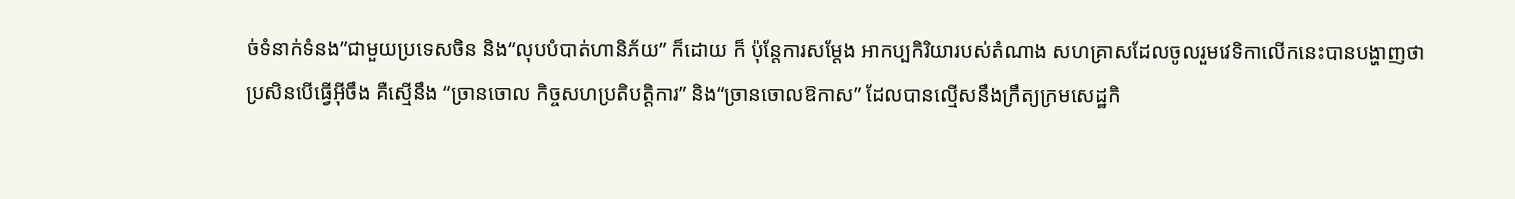ច់ទំនាក់ទំនង”ជាមួយប្រទេសចិន និង“លុបបំបាត់ហានិភ័យ” ក៏ដោយ ក៏ ប៉ុន្តែការសម្តែង អាកប្បកិរិយារបស់តំណាង សហគ្រាសដែលចូលរួមវេទិកាលើកនេះបានបង្ហាញថា ប្រសិនបើធ្វើអ៊ីចឹង គឺស្មើនឹង “ច្រានចោល កិច្ចសហប្រតិបត្តិការ” និង“ច្រានចោលឱកាស” ដែលបានល្មើសនឹងក្រឹត្យក្រមសេដ្ឋកិ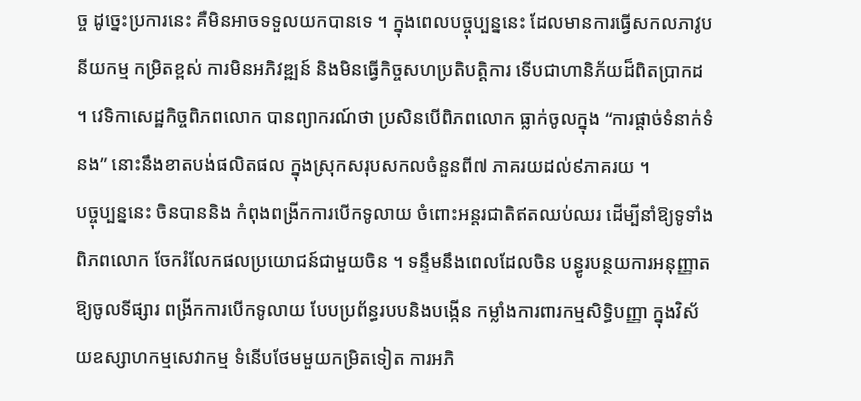ច្ច ដូច្នេះប្រការនេះ គឺមិនអាចទទួលយកបានទេ ។ ក្នុងពេលបច្ចុប្បន្ននេះ ដែលមានការធ្វើសកលភាវូបនីយកម្ម កម្រិតខ្ពស់ ការមិនអភិវឌ្ឍន៍ និងមិនធ្វើកិច្ចសហប្រតិបត្តិការ ទើបជាហានិភ័យដ៏ពិតប្រាកដ ។ វេទិកាសេដ្ឋកិច្ចពិភពលោក បានព្យាករណ៍ថា ប្រសិនបើពិភពលោក ធ្លាក់ចូលក្នុង “ការផ្តាច់ទំនាក់ទំនង” នោះនឹងខាតបង់ផលិតផល ក្នុងស្រុកសរុបសកលចំនួនពី៧ ភាគរយដល់៩ភាគរយ ។
បច្ចុប្បន្ននេះ ចិនបាននិង កំពុងពង្រីកការបើកទូលាយ ចំពោះអន្តរជាតិឥតឈប់ឈរ ដើម្បីនាំឱ្យទូទាំងពិភពលោក ចែករំលែកផលប្រយោជន៍ជាមួយចិន ។ ទន្ទឹមនឹងពេលដែលចិន បន្ធូរបន្ថយការអនុញ្ញាតឱ្យចូលទីផ្សារ ពង្រីកការបើកទូលាយ បែបប្រព័ន្ធរបបនិងបង្កើន កម្លាំងការពារកម្មសិទ្ធិបញ្ញា ក្នុងវិស័យឧស្សាហកម្មសេវាកម្ម ទំនើបថែមមួយកម្រិតទៀត ការអភិ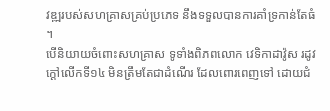វឌ្ឍរបស់សហគ្រាសគ្រប់ប្រភេទ នឹងទទួលបានការគាំទ្រកាន់តែធំ ។
បើនិយាយចំពោះសហគ្រាស ទូទាំងពិភពលោក វេទិកាដាវ៉ូស រដូវក្តៅលើកទី១៤ មិនត្រឹមតែជាដំណើរ ដែលពោរពេញទៅ ដោយជំ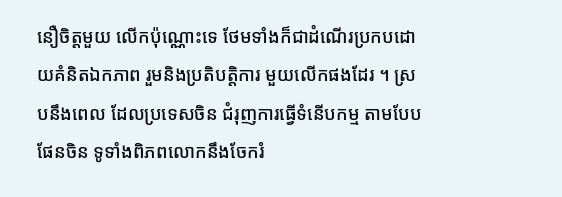នឿចិត្តមួយ លើកប៉ុណ្ណោះទេ ថែមទាំងក៏ជាដំណើរប្រកបដោយគំនិតឯកភាព រួមនិងប្រតិបត្តិការ មួយលើកផងដែរ ។ ស្របនឹងពេល ដែលប្រទេសចិន ជំរុញការធ្វើទំនើបកម្ម តាមបែបផែនចិន ទូទាំងពិភពលោកនឹងចែករំ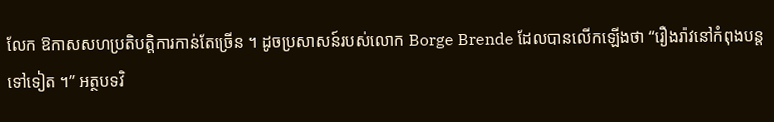លែក ឱកាសសហប្រតិបត្តិការកាន់តែច្រើន ។ ដូចប្រសាសន៍របស់លោក Borge Brende ដែលបានលើកឡើងថា “រឿងរ៉ាវនៅកំពុងបន្តទៅទៀត ។” អត្ថបទវិ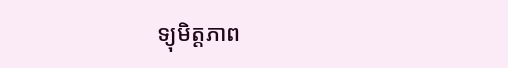ទ្យុមិត្តភាព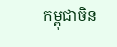កម្ពុជាចិន